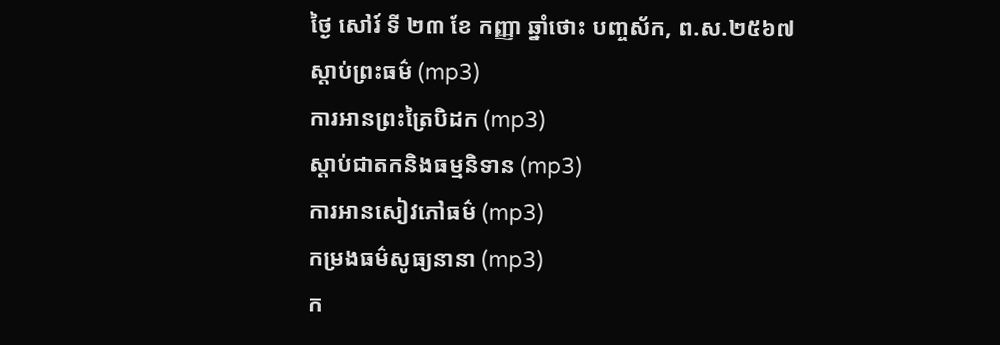ថ្ងៃ សៅរ៍ ទី ២៣ ខែ កញ្ញា ឆ្នាំថោះ បញ្ចស័ក, ព.ស.២៥៦៧
ស្តាប់ព្រះធម៌ (mp3)
ការអានព្រះត្រៃបិដក (mp3)
ស្តាប់ជាតកនិងធម្មនិទាន (mp3)
ការអានសៀវភៅធម៌ (mp3)
កម្រងធម៌សូធ្យនានា (mp3)
ក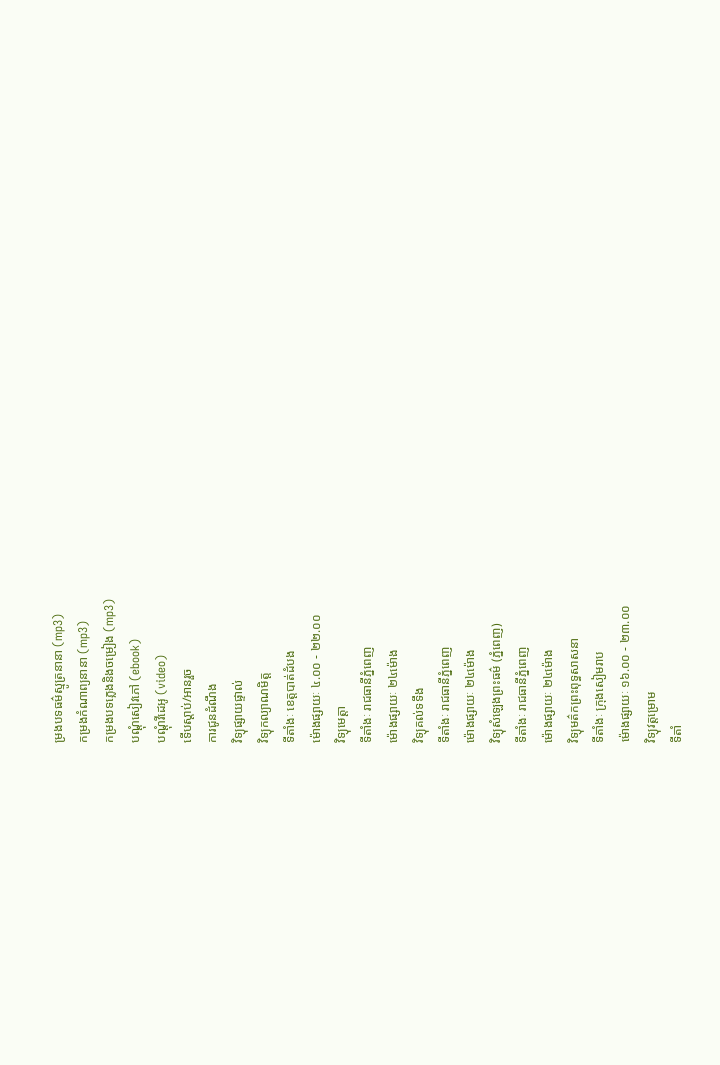ម្រងបទធម៌ស្មូត្រនានា (mp3)
កម្រងកំណាព្យនានា (mp3)
កម្រងបទភ្លេងនិងចម្រៀង (mp3)
បណ្តុំសៀវភៅ (ebook)
បណ្តុំវីដេអូ (video)
ទើបស្តាប់/អានរួច
ការជូនដំណឹង
វិទ្យុផ្សាយផ្ទាល់
វិទ្យុកល្យាណមិត្ត
ទីតាំងៈ ខេត្តបាត់ដំបង
ម៉ោងផ្សាយៈ ៤.០០ - ២២.០០
វិទ្យុមេត្តា
ទីតាំងៈ រាជធានីភ្នំពេញ
ម៉ោងផ្សាយៈ ២៤ម៉ោង
វិទ្យុគល់ទទឹង
ទីតាំងៈ រាជធានីភ្នំពេញ
ម៉ោងផ្សាយៈ ២៤ម៉ោង
វិទ្យុសំឡេងព្រះធម៌ (ភ្នំពេញ)
ទីតាំងៈ រាជធានីភ្នំពេញ
ម៉ោងផ្សាយៈ ២៤ម៉ោង
វិទ្យុមត៌កព្រះពុទ្ធសាសនា
ទីតាំងៈ ក្រុងសៀមរាប
ម៉ោងផ្សាយៈ ១៦.០០ - ២៣.០០
វិទ្យុវត្តម្រោម
ទីតាំ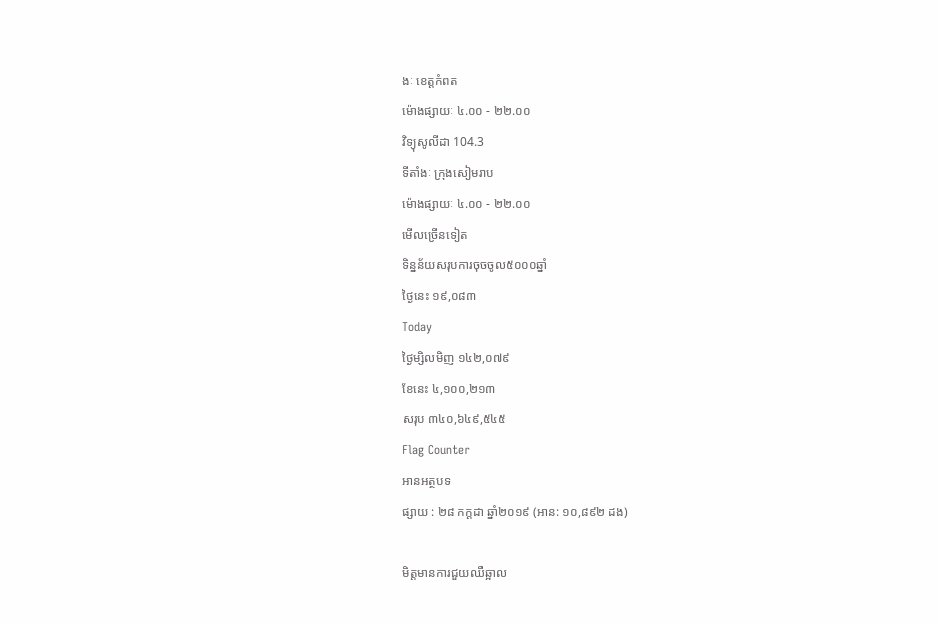ងៈ ខេត្តកំពត
ម៉ោងផ្សាយៈ ៤.០០ - ២២.០០
វិទ្យុសូលីដា 104.3
ទីតាំងៈ ក្រុងសៀមរាប
ម៉ោងផ្សាយៈ ៤.០០ - ២២.០០
មើលច្រើនទៀត
ទិន្នន័យសរុបការចុចចូល៥០០០ឆ្នាំ
ថ្ងៃនេះ ១៩,០៨៣
Today
ថ្ងៃម្សិលមិញ ១៤២,០៧៩
ខែនេះ ៤,១០០,២១៣
សរុប ៣៤០,៦៤៩,៥៤៥
Flag Counter
អានអត្ថបទ
ផ្សាយ : ២៨ កក្តដា ឆ្នាំ២០១៩ (អាន: ១០,៨៩២ ដង)

មិត្តមានការជួយឈឺឆ្អាល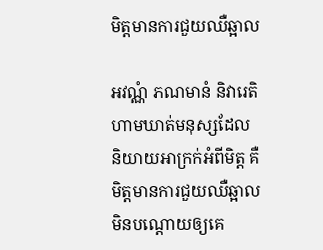មិត្តមានការជួយឈឺឆ្អាល

អវណ្ណំ ភណមានំ និវារេតិ ហាមឃាត់មនុស្សដែលនិយាយអាក្រក់អំពីមិត្ត គឺមិត្តមានការជួយឈឺឆ្អាល មិនបណ្ដោយឲ្យគេ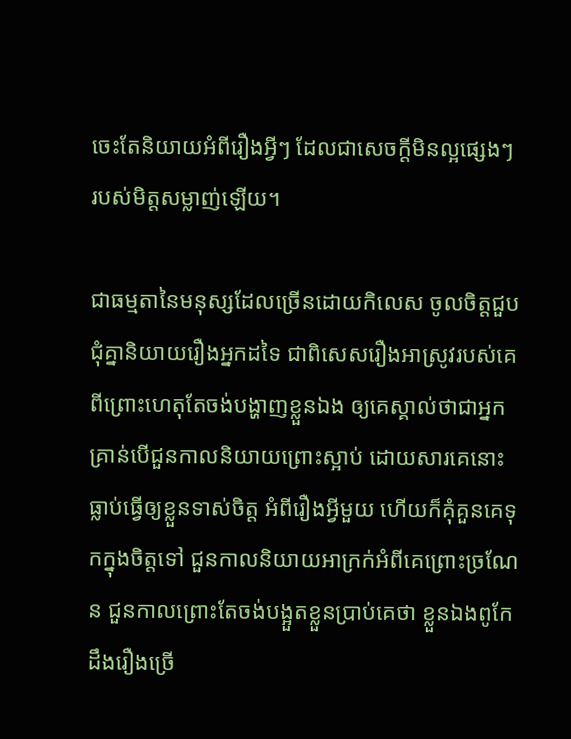ចេះតែនិយាយអំពីរឿងអ្វីៗ ដែលជាសេចក្ដីមិនល្អផ្សេងៗ របស់មិត្តសម្លាញ់ឡើយ។

ជាធម្មតានៃមនុស្សដែលច្រើនដោយកិលេស ចូលចិត្តជួបជុំគ្នានិយាយរឿងអ្នកដទៃ ជាពិសេសរឿងអាស្រូវរបស់គេពីព្រោះហេតុតែចង់បង្ហាញខ្លួនឯង ឲ្យគេស្គាល់ថាជាអ្នកគ្រាន់បើជួនកាលនិយាយព្រោះស្អាប់ ដោយសារគេនោះធ្លាប់ធ្វើឲ្យខ្លួនទាស់ចិត្ត អំពីរឿងអ្វីមួយ ហើយក៏គុំគួនគេទុកក្នុងចិត្តទៅ ជួនកាលនិយាយអាក្រក់អំពីគេព្រោះច្រណែន ជួនកាលព្រោះតែចង់បង្អួតខ្លួនប្រាប់គេថា ខ្លួនឯងពូកែដឹងរឿងច្រើ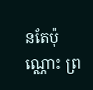នតែប៉ុណ្ណោះ ព្រ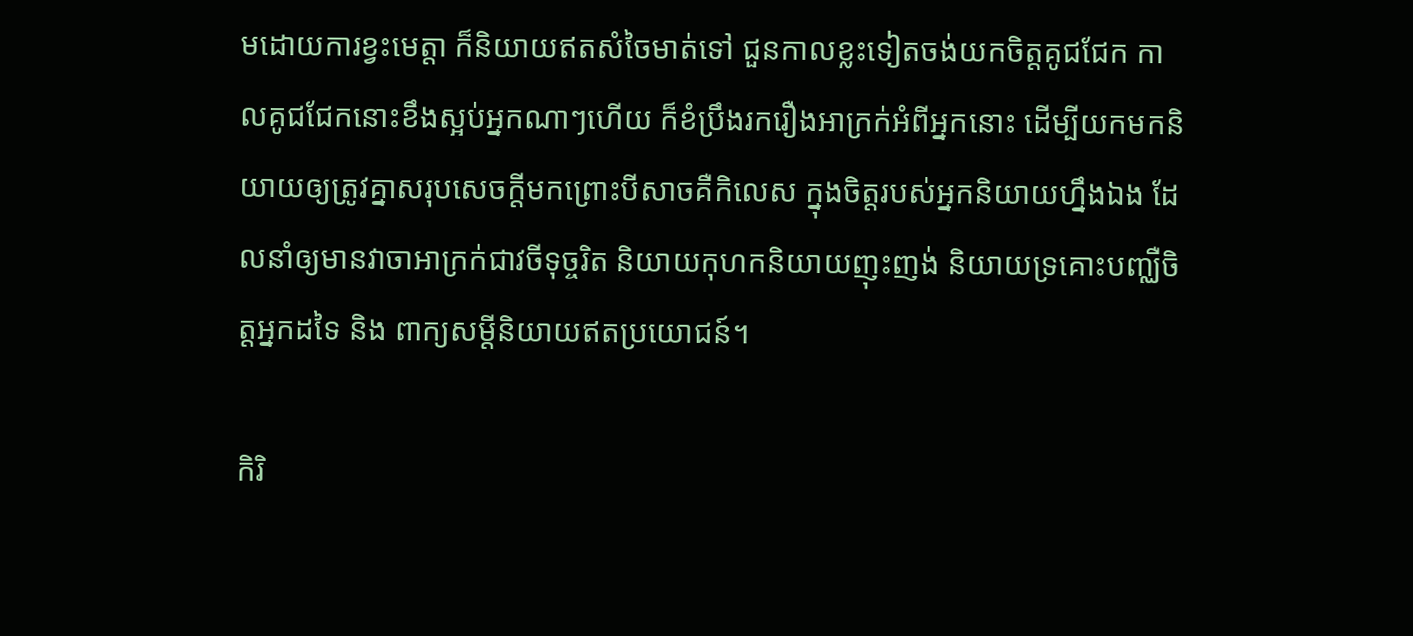មដោយការខ្វះមេត្តា ក៏និយាយឥតសំចៃមាត់ទៅ ជួនកាលខ្លះទៀតចង់យកចិត្តគូជជែក កាលគូជជែកនោះខឹងស្អប់អ្នកណាៗហើយ ក៏ខំប្រឹងរករឿងអាក្រក់អំពីអ្នកនោះ ដើម្បីយកមកនិយាយឲ្យត្រូវគ្នាសរុបសេចក្ដីមកព្រោះបីសាចគឺកិលេស ក្នុងចិត្តរបស់អ្នកនិយាយហ្នឹងឯង ដែលនាំឲ្យមានវាចាអាក្រក់ជាវចីទុច្ចរិត និយាយកុហកនិយាយញុះញង់ និយាយទ្រគោះបញ្ឈឺចិត្តអ្នកដទៃ និង ពាក្យសម្ដីនិយាយឥតប្រយោជន៍។

កិរិ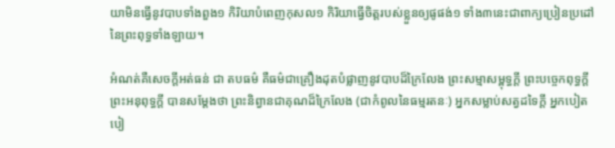យាមិនធ្វើនូវបាបទាំងពួង១ កិរិយាបំពេញកុសល១ កិរិយាធ្វើចិត្តរបស់ខ្លួនឲ្យផូផង់១ ទាំង៣នេះជាពាក្យប្រៀនប្រដៅនៃព្រះពុទ្ធទាំងឡាយ។

អំណត់គឺសេចក្ដីអត់ធន់ ជា តបធម៌ គឺធម៌ជាគ្រឿងដុតបំផ្លាញនូវបាបដ៏ក្រៃលែង ព្រះសម្មាសម្ពុទ្ធក្ដី ព្រះបច្ចេកពុទ្ធក្ដី ព្រះអនុពុទ្ធក្ដី បានសម្ដែងថា ព្រះនិព្វានជាគុណដ៏ក្រៃលែង (ជាកំពូលនៃធម្មរតនៈ) អ្នកសម្លាប់សត្វដទៃក្ដី អ្នកបៀតបៀ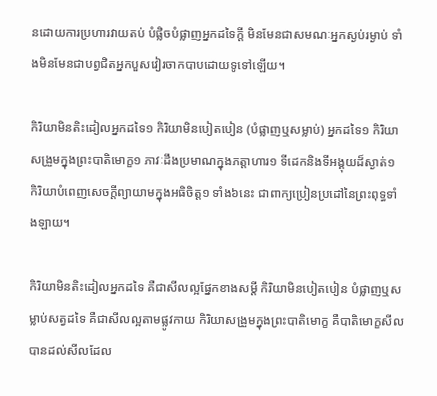នដោយការប្រហារវាយតប់ បំផ្លិចបំផ្លាញអ្នកដទៃក្ដី មិនមែនជាសមណៈអ្នកស្ងប់រម្ងាប់ ទាំងមិនមែនជាបព្វជិតអ្នកបួសវៀរចាកបាបដោយទូទៅឡើយ។

កិរិយាមិនតិះដៀលអ្នកដទៃ១ កិរិយាមិនបៀតបៀន (បំផ្លាញឬសម្លាប់) អ្នកដទៃ១ កិរិយាសង្រួមក្នុងព្រះបាតិមោក្ខ១ ភាវៈដឹងប្រមាណក្នុងភត្តាហារ១ ទីដេកនិងទីអង្គុយដ៏ស្ងាត់១ កិរិយាបំពេញសេចក្ដីព្យាយាមក្នុងអធិចិត្ត១ ទាំង៦នេះ ជាពាក្យប្រៀនប្រដៅនៃព្រះពុទ្ធទាំងឡាយ។

កិរិយាមិនតិះដៀលអ្នកដទៃ គឺជាសីលល្អផ្នែកខាងសម្ដី កិរិយាមិនបៀតបៀន បំផ្លាញឬសម្លាប់សត្វដទៃ គឺជាសីលល្អតាមផ្លូវកាយ កិរិយាសង្រួមក្នុងព្រះបាតិមោក្ខ គឺបាតិមោក្ខសីល បានដល់សីលដែល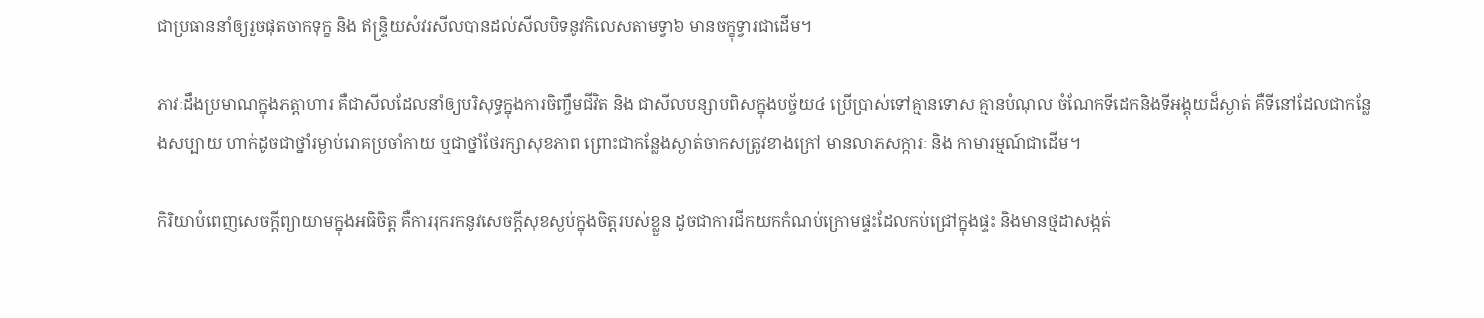ជាប្រធាននាំឲ្យរួចផុតចាកទុក្ខ និង ឥន្ទ្រិយសំវរសីលបានដល់សីលបិទនូវកិលេសតាមទ្វា៦ មានចក្ខុទ្វារជាដើម។

ភាវៈដឹងប្រមាណក្នុងភត្តាហារ គឺជាសីលដែលនាំឲ្យបរិសុទ្ធក្នុងការចិញ្ចឹមជីវិត និង ជាសីលបន្សាបពិសក្នុងបច្ច័យ៤ ប្រើប្រាស់ទៅគ្មានទោស គ្មានបំណុល ចំណែកទីដេកនិងទីអង្គុយដ៏ស្ងាត់ គឺទីនៅដែលជាកន្លែងសប្បាយ ហាក់ដូចជាថ្នាំរម្ងាប់រោគប្រចាំកាយ ឬជាថ្នាំថែរក្សាសុខភាព ព្រោះជាកន្លែងស្ងាត់ចាកសត្រូវខាងក្រៅ មានលាភសក្ការៈ និង កាមារម្មណ៍ជាដើម។

កិរិយាបំពេញសេចក្ដីព្យាយាមក្នុងអធិចិត្ត គឺការរុករកនូវសេចក្ដីសុខស្ងប់ក្នុងចិត្តរបស់ខ្លួន ដូចជាការជីកយកកំណប់ក្រោមផ្ទះដែលកប់ជ្រៅក្នុងផ្ទះ និងមានថ្មដាសង្កត់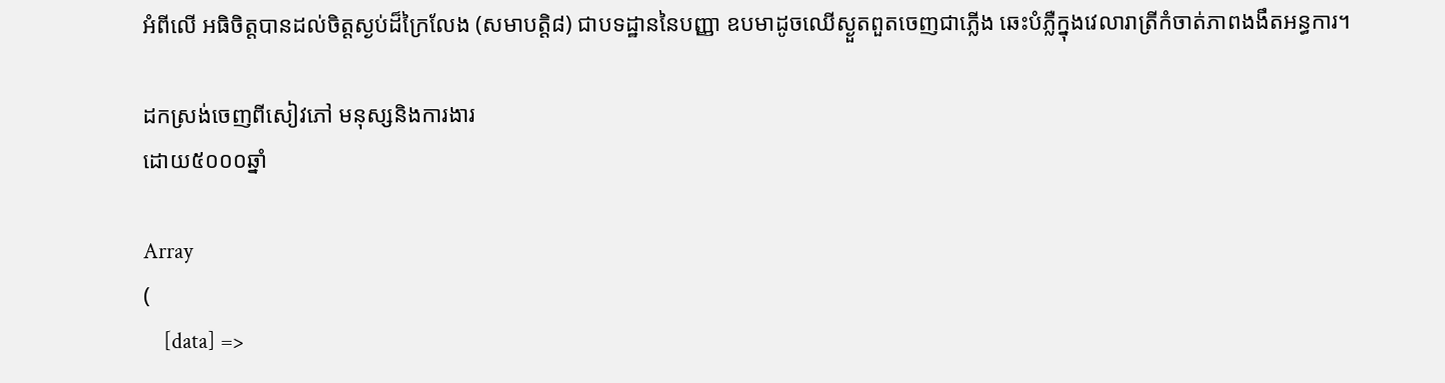អំពីលើ អធិចិត្តបានដល់ចិត្តស្ងប់ដ៏ក្រៃលែង (សមាបត្តិ៨) ជាបទដ្ឋាននៃបញ្ញា ឧបមាដូចឈើស្ងួតពួតចេញជាភ្លើង ឆេះបំភ្លឺក្នុងវេលារាត្រីកំចាត់ភាពងងឹតអន្ធការ។

ដកស្រង់ចេញពីសៀវភៅ មនុស្សនិងការងារ
ដោយ៥០០០ឆ្នាំ

Array
(
    [data] =>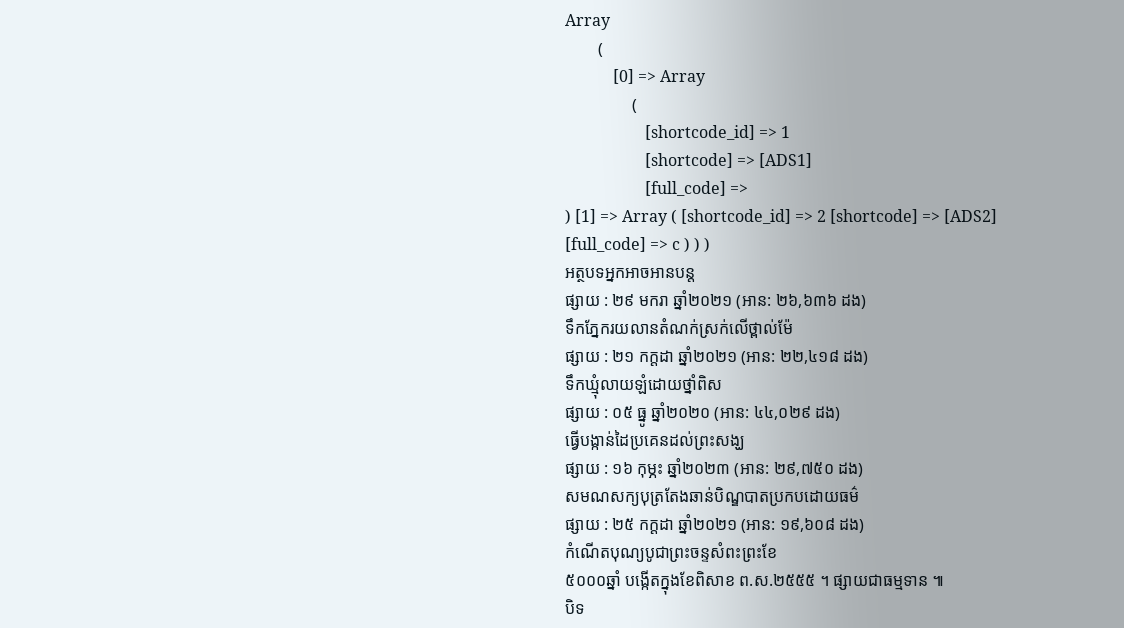Array
        (
            [0] => Array
                (
                    [shortcode_id] => 1
                    [shortcode] => [ADS1]
                    [full_code] =>
) [1] => Array ( [shortcode_id] => 2 [shortcode] => [ADS2] [full_code] => c ) ) )
អត្ថបទអ្នកអាចអានបន្ត
ផ្សាយ : ២៩ មករា ឆ្នាំ២០២១ (អាន: ២៦,៦៣៦ ដង)
ទឹកភ្នែករយលានតំណក់ស្រក់លើថ្ពាល់ម៉ែ
ផ្សាយ : ២១ កក្តដា ឆ្នាំ២០២១ (អាន: ២២,៤១៨ ដង)
ទឹកឃ្មុំលាយឡំដោយថ្នាំពិស
ផ្សាយ : ០៥ ធ្នូ ឆ្នាំ២០២០ (អាន: ៤៤,០២៩ ដង)
ធ្វើបង្កាន់ដៃប្រគេនដល់ព្រះសង្ឃ
ផ្សាយ : ១៦ កុម្ភះ ឆ្នាំ២០២៣ (អាន: ២៩,៧៥០ ដង)
សមណសក្យបុត្រតែងឆាន់បិណ្ឌបាតប្រកបដោយធម៌
ផ្សាយ : ២៥ កក្តដា ឆ្នាំ២០២១ (អាន: ១៩,៦០៨ ដង)
កំណើតបុណ្យបូជាព្រះចន្ទសំពះព្រះខែ
៥០០០ឆ្នាំ បង្កើតក្នុងខែពិសាខ ព.ស.២៥៥៥ ។ ផ្សាយជាធម្មទាន ៕
បិទ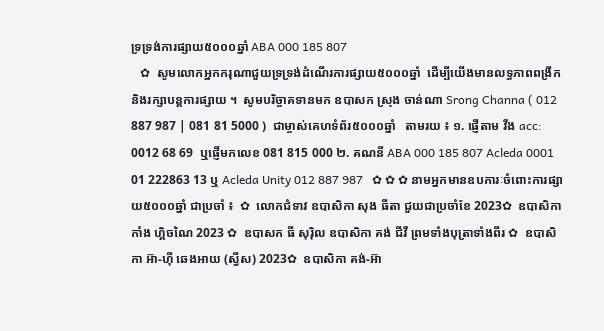ទ្រទ្រង់ការផ្សាយ៥០០០ឆ្នាំ ABA 000 185 807
   ✿  សូមលោកអ្នកករុណាជួយទ្រទ្រង់ដំណើរការផ្សាយ៥០០០ឆ្នាំ  ដើម្បីយើងមានលទ្ធភាពពង្រីកនិងរក្សាបន្តការផ្សាយ ។  សូមបរិច្ចាគទានមក ឧបាសក ស្រុង ចាន់ណា Srong Channa ( 012 887 987 | 081 81 5000 )  ជាម្ចាស់គេហទំព័រ៥០០០ឆ្នាំ   តាមរយ ៖ ១. ផ្ញើតាម វីង acc: 0012 68 69  ឬផ្ញើមកលេខ 081 815 000 ២. គណនី ABA 000 185 807 Acleda 0001 01 222863 13 ឬ Acleda Unity 012 887 987   ✿ ✿ ✿ នាមអ្នកមានឧបការៈចំពោះការផ្សាយ៥០០០ឆ្នាំ ជាប្រចាំ ៖  ✿  លោកជំទាវ ឧបាសិកា សុង ធីតា ជួយជាប្រចាំខែ 2023✿  ឧបាសិកា កាំង ហ្គិចណៃ 2023 ✿  ឧបាសក ធី សុរ៉ិល ឧបាសិកា គង់ ជីវី ព្រមទាំងបុត្រាទាំងពីរ ✿  ឧបាសិកា អ៊ា-ហុី ឆេងអាយ (ស្វីស) 2023✿  ឧបាសិកា គង់-អ៊ា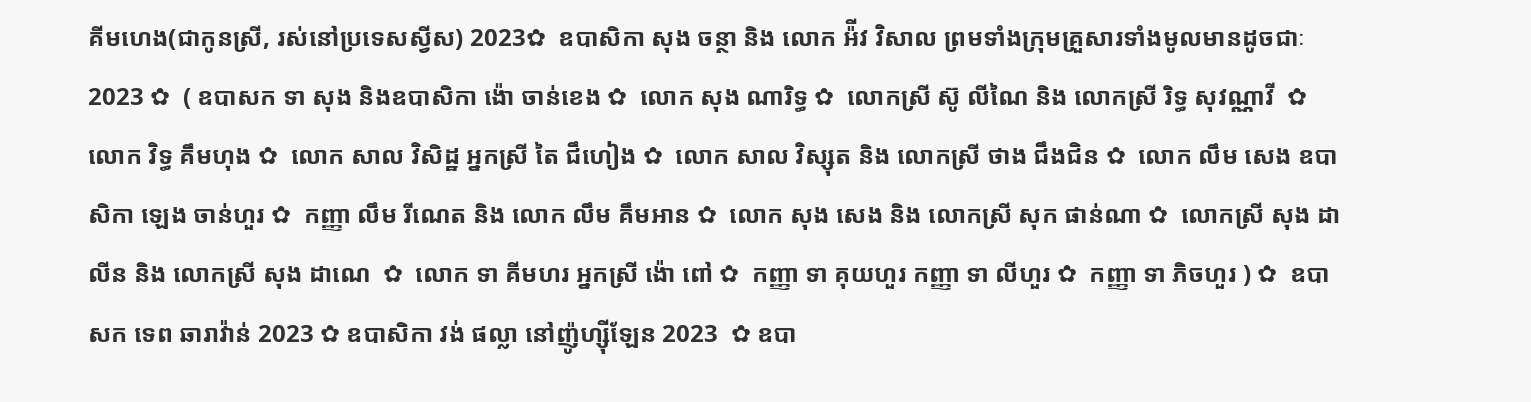គីមហេង(ជាកូនស្រី, រស់នៅប្រទេសស្វីស) 2023✿  ឧបាសិកា សុង ចន្ថា និង លោក អ៉ីវ វិសាល ព្រមទាំងក្រុមគ្រួសារទាំងមូលមានដូចជាៈ 2023 ✿  ( ឧបាសក ទា សុង និងឧបាសិកា ង៉ោ ចាន់ខេង ✿  លោក សុង ណារិទ្ធ ✿  លោកស្រី ស៊ូ លីណៃ និង លោកស្រី រិទ្ធ សុវណ្ណាវី  ✿  លោក វិទ្ធ គឹមហុង ✿  លោក សាល វិសិដ្ឋ អ្នកស្រី តៃ ជឹហៀង ✿  លោក សាល វិស្សុត និង លោកស្រី ថាង ជឹងជិន ✿  លោក លឹម សេង ឧបាសិកា ឡេង ចាន់ហួរ ✿  កញ្ញា លឹម រីណេត និង លោក លឹម គឹមអាន ✿  លោក សុង សេង និង លោកស្រី សុក ផាន់ណា ✿  លោកស្រី សុង ដាលីន និង លោកស្រី សុង ដាណេ  ✿  លោក ទា គីមហរ អ្នកស្រី ង៉ោ ពៅ ✿  កញ្ញា ទា គុយហួរ កញ្ញា ទា លីហួរ ✿  កញ្ញា ទា ភិចហួរ ) ✿  ឧបាសក ទេព ឆារាវ៉ាន់ 2023 ✿ ឧបាសិកា វង់ ផល្លា នៅញ៉ូហ្ស៊ីឡែន 2023  ✿ ឧបា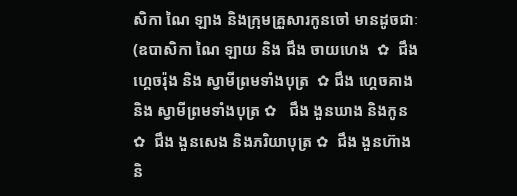សិកា ណៃ ឡាង និងក្រុមគ្រួសារកូនចៅ មានដូចជាៈ (ឧបាសិកា ណៃ ឡាយ និង ជឹង ចាយហេង  ✿  ជឹង ហ្គេចរ៉ុង និង ស្វាមីព្រមទាំងបុត្រ  ✿ ជឹង ហ្គេចគាង និង ស្វាមីព្រមទាំងបុត្រ ✿   ជឹង ងួនឃាង និងកូន  ✿  ជឹង ងួនសេង និងភរិយាបុត្រ ✿  ជឹង ងួនហ៊ាង និ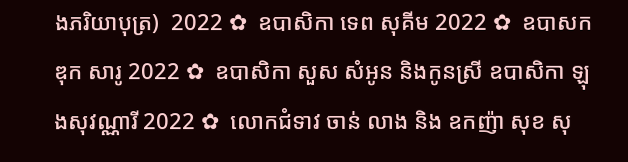ងភរិយាបុត្រ)  2022 ✿  ឧបាសិកា ទេព សុគីម 2022 ✿  ឧបាសក ឌុក សារូ 2022 ✿  ឧបាសិកា សួស សំអូន និងកូនស្រី ឧបាសិកា ឡុងសុវណ្ណារី 2022 ✿  លោកជំទាវ ចាន់ លាង និង ឧកញ៉ា សុខ សុ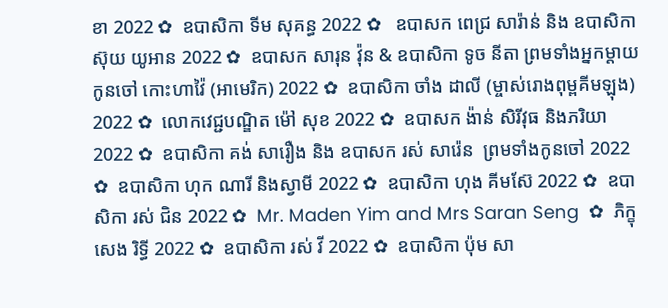ខា 2022 ✿  ឧបាសិកា ទីម សុគន្ធ 2022 ✿   ឧបាសក ពេជ្រ សារ៉ាន់ និង ឧបាសិកា ស៊ុយ យូអាន 2022 ✿  ឧបាសក សារុន វ៉ុន & ឧបាសិកា ទូច នីតា ព្រមទាំងអ្នកម្តាយ កូនចៅ កោះហាវ៉ៃ (អាមេរិក) 2022 ✿  ឧបាសិកា ចាំង ដាលី (ម្ចាស់រោងពុម្ពគីមឡុង) 2022 ✿  លោកវេជ្ជបណ្ឌិត ម៉ៅ សុខ 2022 ✿  ឧបាសក ង៉ាន់ សិរីវុធ និងភរិយា 2022 ✿  ឧបាសិកា គង់ សារឿង និង ឧបាសក រស់ សារ៉េន  ព្រមទាំងកូនចៅ 2022 ✿  ឧបាសិកា ហុក ណារី និងស្វាមី 2022 ✿  ឧបាសិកា ហុង គីមស៊ែ 2022 ✿  ឧបាសិកា រស់ ជិន 2022 ✿  Mr. Maden Yim and Mrs Saran Seng  ✿  ភិក្ខុ សេង រិទ្ធី 2022 ✿  ឧបាសិកា រស់ វី 2022 ✿  ឧបាសិកា ប៉ុម សា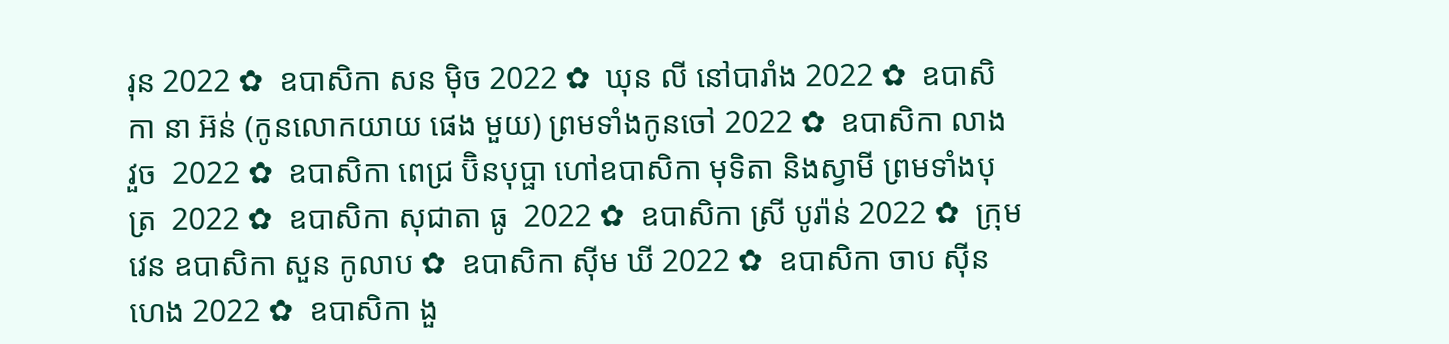រុន 2022 ✿  ឧបាសិកា សន ម៉ិច 2022 ✿  ឃុន លី នៅបារាំង 2022 ✿  ឧបាសិកា នា អ៊ន់ (កូនលោកយាយ ផេង មួយ) ព្រមទាំងកូនចៅ 2022 ✿  ឧបាសិកា លាង វួច  2022 ✿  ឧបាសិកា ពេជ្រ ប៊ិនបុប្ផា ហៅឧបាសិកា មុទិតា និងស្វាមី ព្រមទាំងបុត្រ  2022 ✿  ឧបាសិកា សុជាតា ធូ  2022 ✿  ឧបាសិកា ស្រី បូរ៉ាន់ 2022 ✿  ក្រុមវេន ឧបាសិកា សួន កូលាប ✿  ឧបាសិកា ស៊ីម ឃី 2022 ✿  ឧបាសិកា ចាប ស៊ីនហេង 2022 ✿  ឧបាសិកា ងួ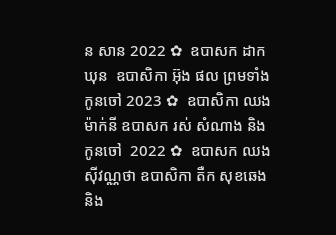ន សាន 2022 ✿  ឧបាសក ដាក ឃុន  ឧបាសិកា អ៊ុង ផល ព្រមទាំងកូនចៅ 2023 ✿  ឧបាសិកា ឈង ម៉ាក់នី ឧបាសក រស់ សំណាង និងកូនចៅ  2022 ✿  ឧបាសក ឈង សុីវណ្ណថា ឧបាសិកា តឺក សុខឆេង និង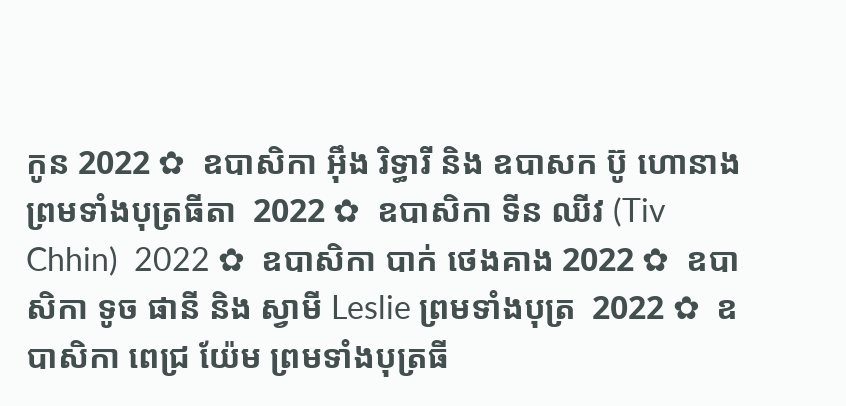កូន 2022 ✿  ឧបាសិកា អុឹង រិទ្ធារី និង ឧបាសក ប៊ូ ហោនាង ព្រមទាំងបុត្រធីតា  2022 ✿  ឧបាសិកា ទីន ឈីវ (Tiv Chhin)  2022 ✿  ឧបាសិកា បាក់ ថេងគាង 2022 ✿  ឧបាសិកា ទូច ផានី និង ស្វាមី Leslie ព្រមទាំងបុត្រ  2022 ✿  ឧបាសិកា ពេជ្រ យ៉ែម ព្រមទាំងបុត្រធី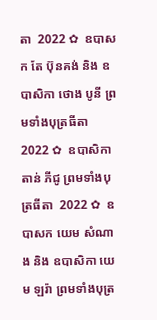តា  2022 ✿  ឧបាសក តែ ប៊ុនគង់ និង ឧបាសិកា ថោង បូនី ព្រមទាំងបុត្រធីតា  2022 ✿  ឧបាសិកា តាន់ ភីជូ ព្រមទាំងបុត្រធីតា  2022 ✿  ឧបាសក យេម សំណាង និង ឧបាសិកា យេម ឡរ៉ា ព្រមទាំងបុត្រ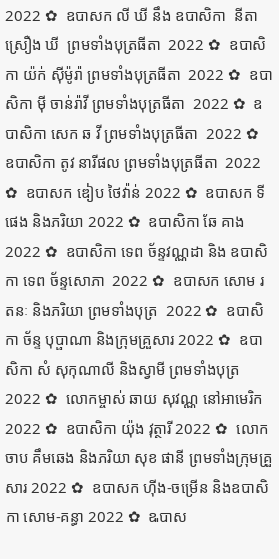2022 ✿  ឧបាសក លី ឃី នឹង ឧបាសិកា  នីតា ស្រឿង ឃី  ព្រមទាំងបុត្រធីតា  2022 ✿  ឧបាសិកា យ៉ក់ សុីម៉ូរ៉ា ព្រមទាំងបុត្រធីតា  2022 ✿  ឧបាសិកា មុី ចាន់រ៉ាវី ព្រមទាំងបុត្រធីតា  2022 ✿  ឧបាសិកា សេក ឆ វី ព្រមទាំងបុត្រធីតា  2022 ✿  ឧបាសិកា តូវ នារីផល ព្រមទាំងបុត្រធីតា  2022 ✿  ឧបាសក ឌៀប ថៃវ៉ាន់ 2022 ✿  ឧបាសក ទី ផេង និងភរិយា 2022 ✿  ឧបាសិកា ឆែ គាង 2022 ✿  ឧបាសិកា ទេព ច័ន្ទវណ្ណដា និង ឧបាសិកា ទេព ច័ន្ទសោភា  2022 ✿  ឧបាសក សោម រតនៈ និងភរិយា ព្រមទាំងបុត្រ  2022 ✿  ឧបាសិកា ច័ន្ទ បុប្ផាណា និងក្រុមគ្រួសារ 2022 ✿  ឧបាសិកា សំ សុកុណាលី និងស្វាមី ព្រមទាំងបុត្រ  2022 ✿  លោកម្ចាស់ ឆាយ សុវណ្ណ នៅអាមេរិក 2022 ✿  ឧបាសិកា យ៉ុង វុត្ថារី 2022 ✿  លោក ចាប គឹមឆេង និងភរិយា សុខ ផានី ព្រមទាំងក្រុមគ្រួសារ 2022 ✿  ឧបាសក ហ៊ីង-ចម្រើន និងឧបាសិកា សោម-គន្ធា 2022 ✿  ឩបាស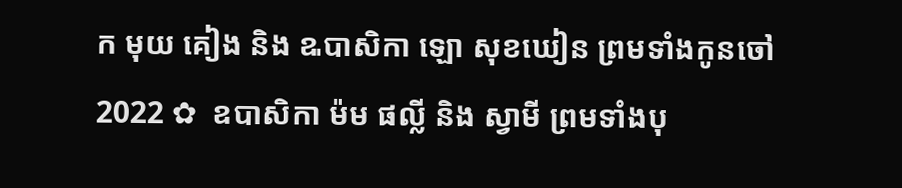ក មុយ គៀង និង ឩបាសិកា ឡោ សុខឃៀន ព្រមទាំងកូនចៅ  2022 ✿  ឧបាសិកា ម៉ម ផល្លី និង ស្វាមី ព្រមទាំងបុ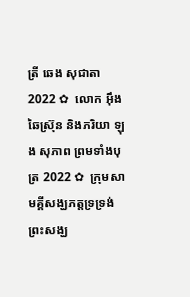ត្រី ឆេង សុជាតា 2022 ✿  លោក អ៊ឹង ឆៃស្រ៊ុន និងភរិយា ឡុង សុភាព ព្រមទាំងបុត្រ 2022 ✿  ក្រុមសាមគ្គីសង្ឃភត្តទ្រទ្រង់ព្រះសង្ឃ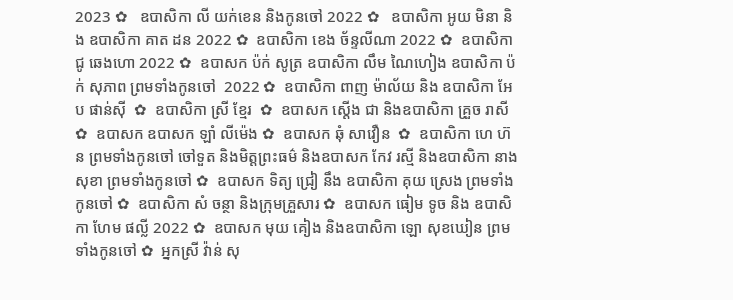2023 ✿   ឧបាសិកា លី យក់ខេន និងកូនចៅ 2022 ✿   ឧបាសិកា អូយ មិនា និង ឧបាសិកា គាត ដន 2022 ✿  ឧបាសិកា ខេង ច័ន្ទលីណា 2022 ✿  ឧបាសិកា ជូ ឆេងហោ 2022 ✿  ឧបាសក ប៉ក់ សូត្រ ឧបាសិកា លឹម ណៃហៀង ឧបាសិកា ប៉ក់ សុភាព ព្រមទាំងកូនចៅ  2022 ✿  ឧបាសិកា ពាញ ម៉ាល័យ និង ឧបាសិកា អែប ផាន់ស៊ី  ✿  ឧបាសិកា ស្រី ខ្មែរ  ✿  ឧបាសក ស្តើង ជា និងឧបាសិកា គ្រួច រាសី  ✿  ឧបាសក ឧបាសក ឡាំ លីម៉េង ✿  ឧបាសក ឆុំ សាវឿន  ✿  ឧបាសិកា ហេ ហ៊ន ព្រមទាំងកូនចៅ ចៅទួត និងមិត្តព្រះធម៌ និងឧបាសក កែវ រស្មី និងឧបាសិកា នាង សុខា ព្រមទាំងកូនចៅ ✿  ឧបាសក ទិត្យ ជ្រៀ នឹង ឧបាសិកា គុយ ស្រេង ព្រមទាំងកូនចៅ ✿  ឧបាសិកា សំ ចន្ថា និងក្រុមគ្រួសារ ✿  ឧបាសក ធៀម ទូច និង ឧបាសិកា ហែម ផល្លី 2022 ✿  ឧបាសក មុយ គៀង និងឧបាសិកា ឡោ សុខឃៀន ព្រមទាំងកូនចៅ ✿  អ្នកស្រី វ៉ាន់ សុ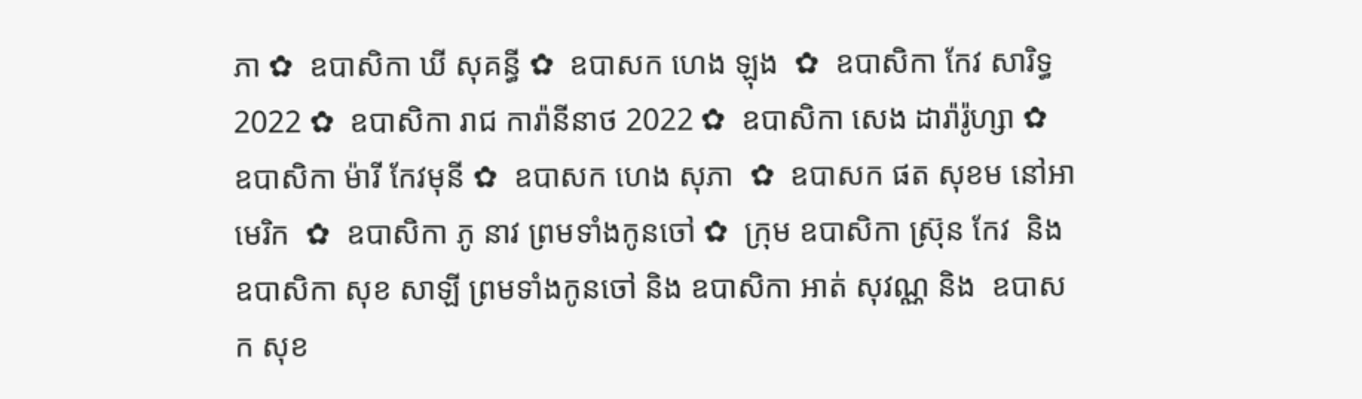ភា ✿  ឧបាសិកា ឃី សុគន្ធី ✿  ឧបាសក ហេង ឡុង  ✿  ឧបាសិកា កែវ សារិទ្ធ 2022 ✿  ឧបាសិកា រាជ ការ៉ានីនាថ 2022 ✿  ឧបាសិកា សេង ដារ៉ារ៉ូហ្សា ✿  ឧបាសិកា ម៉ារី កែវមុនី ✿  ឧបាសក ហេង សុភា  ✿  ឧបាសក ផត សុខម នៅអាមេរិក  ✿  ឧបាសិកា ភូ នាវ ព្រមទាំងកូនចៅ ✿  ក្រុម ឧបាសិកា ស្រ៊ុន កែវ  និង ឧបាសិកា សុខ សាឡី ព្រមទាំងកូនចៅ និង ឧបាសិកា អាត់ សុវណ្ណ និង  ឧបាសក សុខ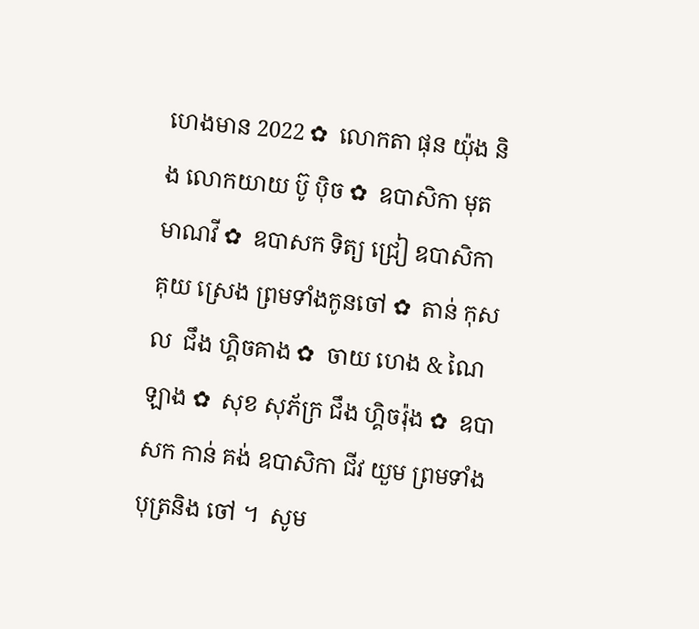ហេងមាន 2022 ✿  លោកតា ផុន យ៉ុង និង លោកយាយ ប៊ូ ប៉ិច ✿  ឧបាសិកា មុត មាណវី ✿  ឧបាសក ទិត្យ ជ្រៀ ឧបាសិកា គុយ ស្រេង ព្រមទាំងកូនចៅ ✿  តាន់ កុសល  ជឹង ហ្គិចគាង ✿  ចាយ ហេង & ណៃ ឡាង ✿  សុខ សុភ័ក្រ ជឹង ហ្គិចរ៉ុង ✿  ឧបាសក កាន់ គង់ ឧបាសិកា ជីវ យួម ព្រមទាំងបុត្រនិង ចៅ ។  សូម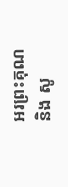អរព្រះគុណ និង សូ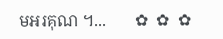មអរគុណ ។...       ✿  ✿  ✿